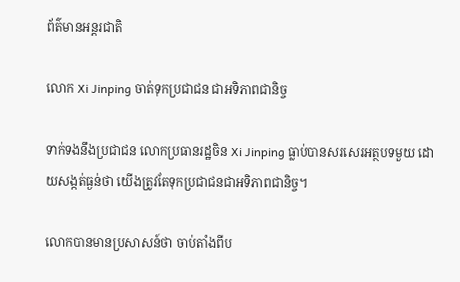ព័ត៌មានអន្តរជាតិ

លោក Xi Jinping ចាត់ទុកប្រជាជន ជាអទិភាពជានិច្ច

ទាក់ទងនឹងប្រជាជន លោកប្រធានរដ្ឋចិន Xi Jinping ធ្លាប់បានសរសេរអត្ថបទមួយ ដោយសង្កត់ធ្ងន់ថា យើងត្រូវតែទុកប្រជាជនជាអទិភាពជានិច្ច។

លោកបានមានប្រសាសន៍ថា ចាប់តាំងពីប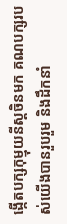ង្កើតបក្សកុម្មុយនីស្តចិនមក គណបក្សរបស់យើងបានរួបរួម និងដឹកនាំ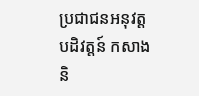ប្រជាជនអនុវត្តបដិវត្តន៍ កសាង និ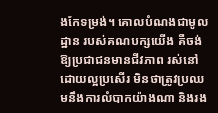ងកែទម្រង់។ គោលបំណងជាមូលដ្ឋាន របស់គណបក្សយើង គឺចង់ឱ្យប្រជាជនមានជីវភាព រស់នៅដោយល្អប្រសើរ មិនថាត្រូវប្រឈមនឹងការលំបាកយ៉ាងណា និងរង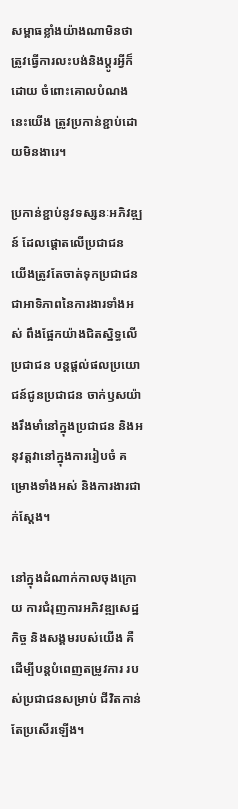សម្ពាធខ្លាំងយ៉ាងណាមិនថា ត្រូវធ្វើការលះបង់និងប្តូរអ្វីក៏ដោយ ចំពោះគោលបំណងនេះយើង ត្រូវប្រកាន់ខ្ជាប់ដោយមិនងារេ។

ប្រកាន់ខ្ជាប់នូវទស្សនៈអភិវឌ្ឍន៍ ដែលផ្តោតលើប្រជាជន យើងត្រូវតែចាត់ទុកប្រជាជន ជាអាទិភាពនៃការងារទាំងអស់ ពឹងផ្អែកយ៉ាងជិតស្និទ្ធលើប្រជាជន បន្តផ្តល់ផលប្រយោជន៍ជូនប្រជាជន ចាក់ឫសយ៉ាងរឹងមាំនៅក្នុងប្រជាជន និងអនុវត្តវានៅក្នុងការរៀបចំ គម្រោងទាំងអស់ និងការងារជាក់ស្តែង។

នៅក្នុងដំណាក់កាលចុងក្រោយ ការជំរុញការអភិវឌ្ឍសេដ្ឋកិច្ច និងសង្គមរបស់យើង គឺដើម្បីបន្តបំពេញតម្រូវការ របស់ប្រជាជនសម្រាប់ ជីវិតកាន់តែប្រសើរឡើង។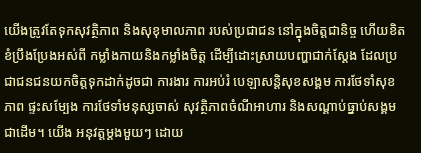យើងត្រូវតែទុកសុវត្ថិភាព និងសុខុមាលភាព របស់ប្រជាជន នៅក្នុងចិត្តជានិច្ច ហើយខិតខំប្រឹងប្រែងអស់ពី កម្លាំងកាយនិងកម្លាំងចិត្ត ដើម្បីដោះស្រាយបញ្ហាជាក់ស្តែង ដែលប្រជាជនជនយកចិត្តទុកដាក់ដូចជា ការងារ ការអប់រំ បេឡាសន្ដិសុខសង្គម ការថែទាំសុខភាព ផ្ទះសម្បែង ការថែទាំមនុស្សចាស់ សុវត្ថិភាពចំណីអាហារ និងសណ្តាប់ធ្នាប់សង្គមជាដើម។ យើង អនុវត្តម្តងមួយៗ ដោយ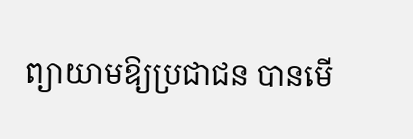ព្យាយាមឱ្យប្រជាជន បានមើ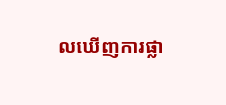លឃើញការផ្លា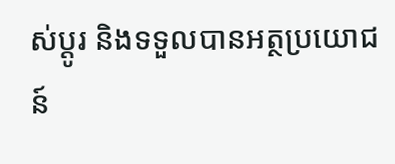ស់ប្តូរ និងទទួលបានអត្ថប្រយោជន៍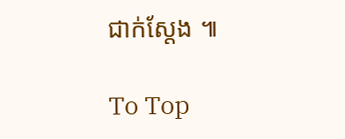ជាក់ស្តែង ៕

To Top